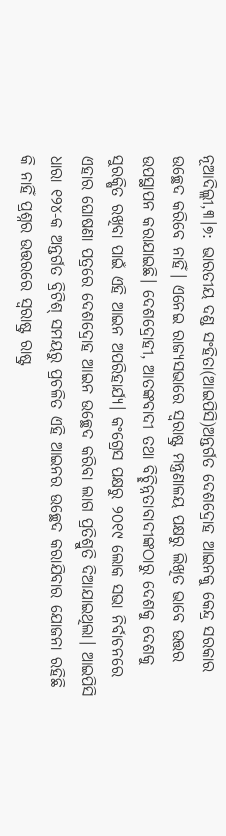ନୂଆଦିଲ୍ଲୀ,୩।୭: ଭାରତୀୟ ଦଣ୍ଡ ସଂହିତା(ଆଇପିସି)ଅନ୍ତର୍ଗତ ଦେଶଦ୍ରୋହ ଆଇନକୁ କେନ୍ଦ୍ର ସରକାର ଉଚ୍ଛେଦ କରିବେ ନାହିଁ। ଏନେଇ ରାଜ୍ୟସଭାରେ ସ୍ବରାଷ୍ଟ୍ର ମନ୍ତ୍ରଣାଳୟ ପକ୍ଷରୁ ଲିଖିତ ଭାବେ ଉତ୍ତର ଉପସ୍ଥାପନ କରାଯାଇଛି। ଦେଶଦ୍ରୋହୀ, ଆତଙ୍କବାଦୀ ତଥା ବିଚ୍ଛିନ୍ନତାବାଦୀଙ୍କଠାରୁ ଦେଶକୁ ଦେଶକୁ ସୁରକ୍ଷିତ ରଖିବା ପାଇଁ ଏହି ଆଇନ ଅପରିହାର୍ଯ୍ୟ। କଂଗ୍ରେସ ପକ୍ଷରୁ ୨୦୧୯ ଲୋକ ସଭା ନିର୍ବାଚନରେ ଏହାର ଘୋଷଣା ପତ୍ରରେ ଦେଶଦ୍ରୋହ ଆଇନ ଉଚ୍ଛେଦ କରିବା ଲାଗ ପ୍ରତିଶ୍ରୁତି ଦିଆଯାଇଥିଲା। ଆଇପିସି ଧାରା ୧୨୪-କ ଅନ୍ତର୍ଗତ ବ୍ରିଟିଶ୍ ସମୟରୁ ପ୍ରଚଳିତ ଏହି ଆଇନର ଉଚ୍ଛେଦ କରାଯିବାର ଯୋଜନା ରହିଛି କି ନାହିଁ ପ୍ରଶ୍ନର ଉତ୍ତରରେ ସ୍ବରାଷ୍ଟ୍ର ରାଷ୍ଟ୍ର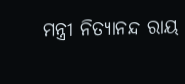ମନ୍ତ୍ରୀ ନିତ୍ୟାନନ୍ଦ ରାୟ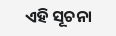ଏହି ସୂଚନା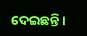ଦେଇଛନ୍ତି।